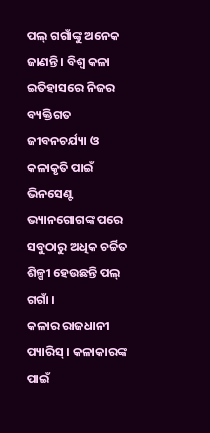ପଲ୍ ଗଗାଁଙ୍କୁ ଅନେକ ଜାଣନ୍ତି । ବିଶ୍ୱ କଳା ଇତିହାସରେ ନିଜର ବ୍ୟକ୍ତିଗତ ଜୀବନଚର୍ଯ୍ୟା ଓ କଳାକୃତି ପାଇଁ ଭିନସେଣ୍ଟ ଭ୍ୟାନଗୋଗଙ୍କ ପରେ ସବୁଠାରୁ ଅଧିକ ଚର୍ଚ୍ଚିତ ଶିଳ୍ପୀ ହେଉଛନ୍ତି ପଲ୍ ଗଗାଁ ।
କଳାର ରାଜଧାନୀ ପ୍ୟାରିସ୍ । କଳାକାରଙ୍କ ପାଇଁ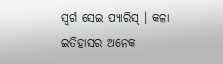ସ୍ୱର୍ଗ ସେଇ ପ୍ୟାରିସ୍ । କଳା ଇତିହାସର ଅନେକ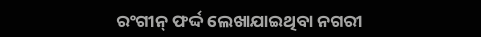ରଂଗୀନ୍ ଫର୍ଦ୍ଦ ଲେଖାଯାଇଥିବା ନଗରୀ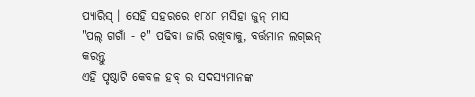ପ୍ୟାରିସ୍ । ସେହି ସହରରେ ୧୮୪୮ ମସିହା ଜୁନ୍ ମାସ
"ପଲ୍ ଗଗାଁ - ୧" ପଢିବା ଜାରି ରଖିବାକୁ, ବର୍ତ୍ତମାନ ଲଗ୍ଇନ୍ କରନ୍ତୁ
ଏହି ପୃଷ୍ଠାଟି କେବଳ ହବ୍ ର ସଦସ୍ୟମାନଙ୍କ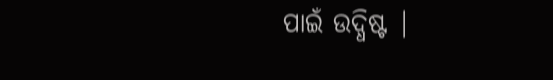ପାଇଁ ଉଦ୍ଧିଷ୍ଟ |